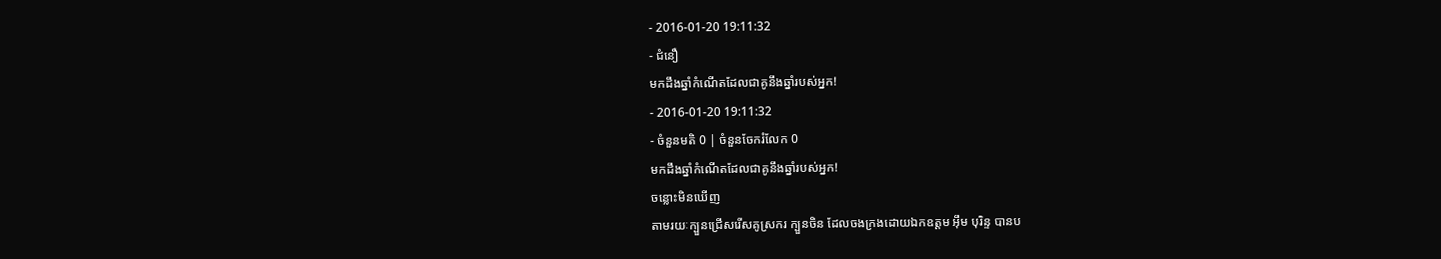- 2016-01-20 19:11:32
- ជំនឿ
មកដឹងឆ្នាំកំណើតដែលជាគូនឹងឆ្នាំរបស់អ្នក!
- 2016-01-20 19:11:32
- ចំនួនមតិ 0 | ចំនួនចែករំលែក 0
មកដឹងឆ្នាំកំណើតដែលជាគូនឹងឆ្នាំរបស់អ្នក!
ចន្លោះមិនឃើញ
តាមរយៈក្បួនជ្រើសរើសគូស្រករ ក្បួនចិន ដែលចងក្រងដោយឯកឧត្ដម អ៊ឹម បុរិន្ទ បានប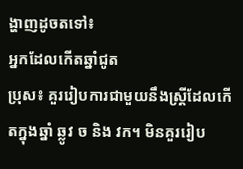ង្ហាញដូចតទៅ៖
អ្នកដែលកើតឆ្នាំជូត
ប្រុស៖ គួររៀបការជាមួយនឹងស្ត្រីដែលកើតក្នុងឆ្នាំ ឆ្លូវ ច និង វក។ មិនគួររៀប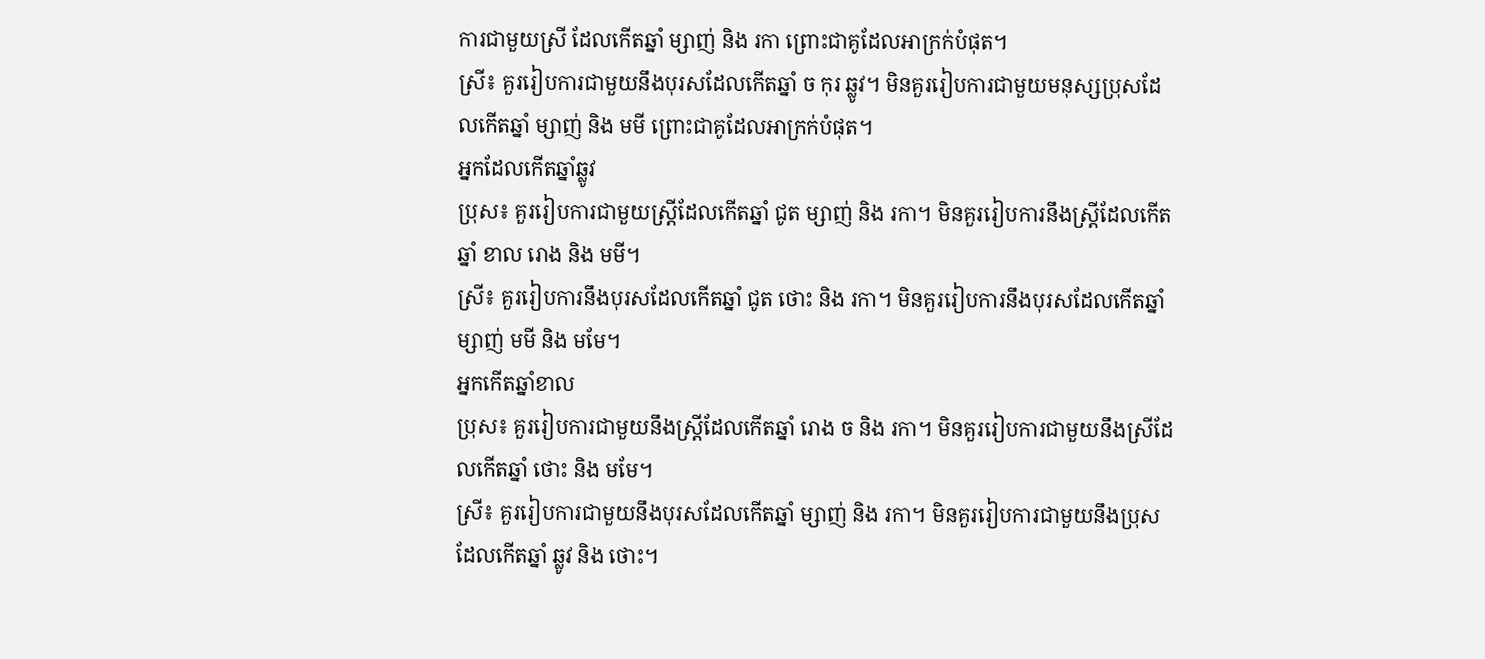ការជាមួយស្រី ដែលកើតឆ្នាំ ម្សាញ់ និង រកា ព្រោះជាគូដែលអាក្រក់បំផុត។
ស្រី៖ គួររៀបការជាមួយនឹងបុរសដែលកើតឆ្នាំ ច កុរ ឆ្លូវ។ មិនគួររៀបការជាមួយមនុស្សប្រុសដែលកើតឆ្នាំ ម្សាញ់ និង មមី ព្រោះជាគូដែលអាក្រក់បំផុត។
អ្នកដែលកើតឆ្នាំឆ្លូវ
ប្រុស៖ គួររៀបការជាមួយស្ត្រីដែលកើតឆ្នាំ ជូត ម្សាញ់ និង រកា។ មិនគួររៀបការនឹងស្រ្តីដែលកើតឆ្នាំ ខាល រោង និង មមី។
ស្រី៖ គួររៀបការនឹងបុរសដែលកើតឆ្នាំ ជូត ថោះ និង រកា។ មិនគួររៀបការនឹងបុរសដែលកើតឆ្នាំ ម្សាញ់ មមី និង មមែ។
អ្នកកើតឆ្នាំខាល
ប្រុស៖ គួររៀបការជាមួយនឹងស្ត្រីដែលកើតឆ្នាំ រោង ច និង រកា។ មិនគួររៀបការជាមួយនឹងស្រីដែលកើតឆ្នាំ ថោះ និង មមែ។
ស្រី៖ គួររៀបការជាមួយនឹងបុរសដែលកើតឆ្នាំ ម្សាញ់ និង រកា។ មិនគួររៀបការជាមួយនឹងប្រុសដែលកើតឆ្នាំ ឆ្លូវ និង ថោះ។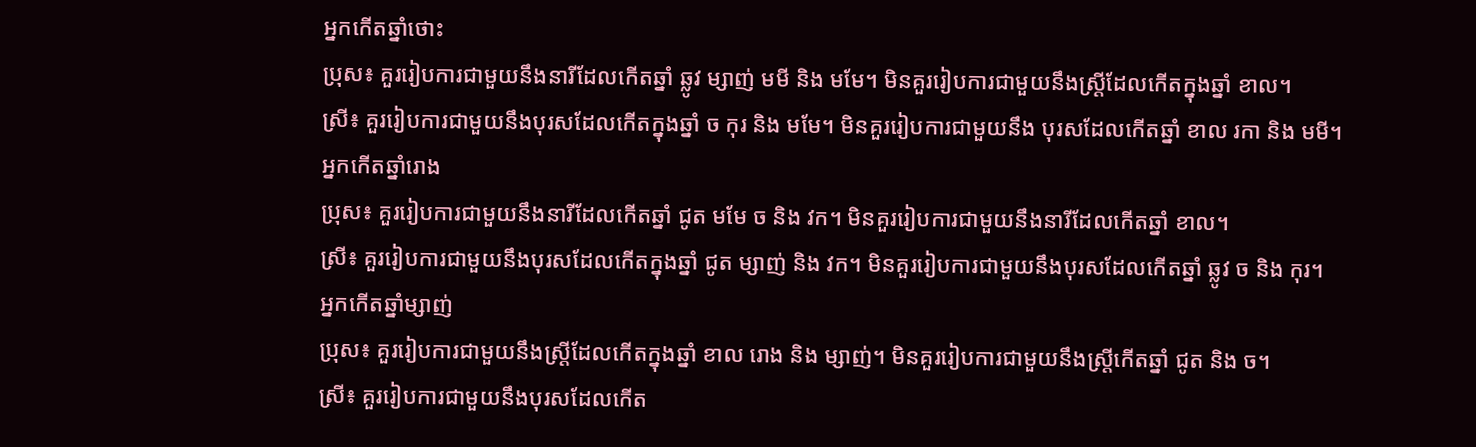អ្នកកើតឆ្នាំថោះ
ប្រុស៖ គួររៀបការជាមួយនឹងនារីដែលកើតឆ្នាំ ឆ្លូវ ម្សាញ់ មមី និង មមែ។ មិនគួររៀបការជាមួយនឹងស្ត្រីដែលកើតក្នុងឆ្នាំ ខាល។
ស្រី៖ គួររៀបការជាមួយនឹងបុរសដែលកើតក្នុងឆ្នាំ ច កុរ និង មមែ។ មិនគួររៀបការជាមួយនឹង បុរសដែលកើតឆ្នាំ ខាល រកា និង មមី។
អ្នកកើតឆ្នាំរោង
ប្រុស៖ គួររៀបការជាមួយនឹងនារីដែលកើតឆ្នាំ ជូត មមែ ច និង វក។ មិនគួររៀបការជាមួយនឹងនារីដែលកើតឆ្នាំ ខាល។
ស្រី៖ គួររៀបការជាមួយនឹងបុរសដែលកើតក្នុងឆ្នាំ ជូត ម្សាញ់ និង វក។ មិនគួររៀបការជាមួយនឹងបុរសដែលកើតឆ្នាំ ឆ្លូវ ច និង កុរ។
អ្នកកើតឆ្នាំម្សាញ់
ប្រុស៖ គួររៀបការជាមួយនឹងស្ត្រីដែលកើតក្នុងឆ្នាំ ខាល រោង និង ម្សាញ់។ មិនគួររៀបការជាមួយនឹងស្ត្រីកើតឆ្នាំ ជូត និង ច។
ស្រី៖ គួររៀបការជាមួយនឹងបុរសដែលកើត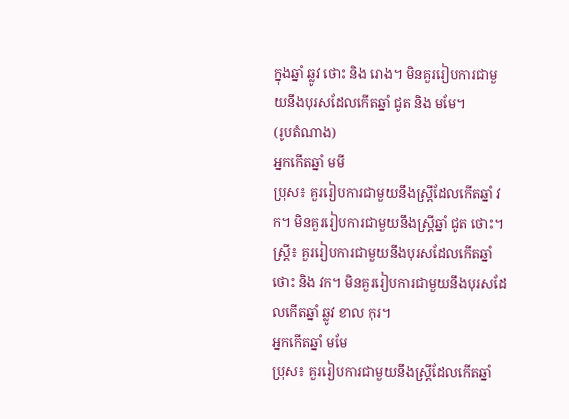ក្នុងឆ្នាំ ឆ្លូវ ថោះ និង រោង។ មិនគួររៀបការជាមួយនឹងបុរសដែលកើតឆ្នាំ ជូត និង មមែ។
(រូបតំណាង)
អ្នកកើតឆ្នាំ មមី
ប្រុស៖ គួររៀបការជាមួយនឹងស្ត្រីដែលកើតឆ្នាំ វក។ មិនគួររៀបការជាមួយនឹងស្ត្រីឆ្នាំ ជូត ថោះ។
ស្ត្រី៖ គួររៀបការជាមួយនឹងបុរសដែលកើតឆ្នាំ ថោះ និង វក។ មិនគួររៀបការជាមួយនឹងបុរសដែលកើតឆ្នាំ ឆ្លូវ ខាល កុរ។
អ្នកកើតឆ្នាំ មមែ
ប្រុស៖ គួររៀបការជាមួយនឹងស្ត្រីដែលកើតឆ្នាំ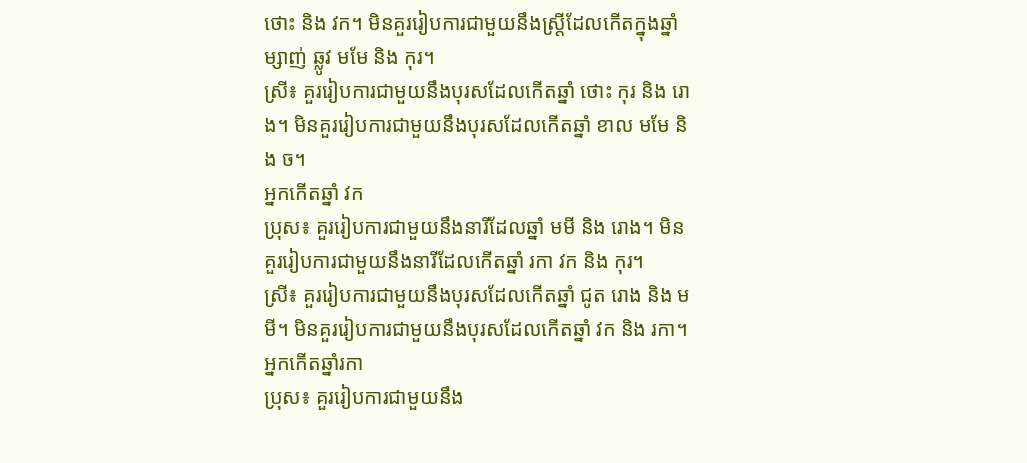ថោះ និង វក។ មិនគួររៀបការជាមួយនឹងស្ត្រីដែលកើតក្នុងឆ្នាំ ម្សាញ់ ឆ្លូវ មមែ និង កុរ។
ស្រី៖ គួររៀបការជាមួយនឹងបុរសដែលកើតឆ្នាំ ថោះ កុរ និង រោង។ មិនគួររៀបការជាមួយនឹងបុរសដែលកើតឆ្នាំ ខាល មមែ និង ច។
អ្នកកើតឆ្នាំ វក
ប្រុស៖ គួររៀបការជាមួយនឹងនារីដែលឆ្នាំ មមី និង រោង។ មិនគួររៀបការជាមួយនឹងនារីដែលកើតឆ្នាំ រកា វក និង កុរ។
ស្រី៖ គួររៀបការជាមួយនឹងបុរសដែលកើតឆ្នាំ ជូត រោង និង មមី។ មិនគួររៀបការជាមួយនឹងបុរសដែលកើតឆ្នាំ វក និង រកា។
អ្នកកើតឆ្នាំរកា
ប្រុស៖ គួររៀបការជាមួយនឹង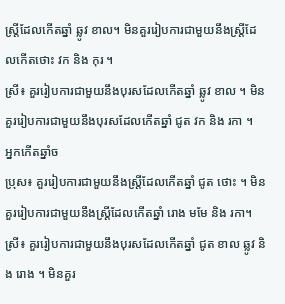ស្ត្រីដែលកើតឆ្នាំ ឆ្លូវ ខាល។ មិនគួររៀបការជាមួយនឹងស្ត្រីដែលកើតថោះ វក និង កុរ ។
ស្រី៖ គួររៀបការជាមួយនឹងបុរសដែលកើតឆ្នាំ ឆ្លូវ ខាល ។ មិនគួររៀបការជាមួយនឹងបុរសដែលកើតឆ្នាំ ជូត វក និង រកា ។
អ្នកកើតឆ្នាំច
ប្រុស៖ គួររៀបការជាមួយនឹងស្ត្រីដែលកើតឆ្នាំ ជូត ថោះ ។ មិនគួររៀបការជាមួយនឹងស្ត្រីដែលកើតឆ្នាំ រោង មមែ និង រកា។
ស្រី៖ គួររៀបការជាមួយនឹងបុរសដែលកើតឆ្នាំ ជូត ខាល ឆ្លូវ និង រោង ។ មិនគួរ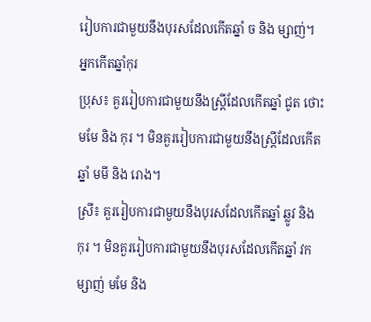រៀបការជាមួយនឹងបុរសដែលកើតឆ្នាំ ច និង ម្សាញ់។
អ្នកកើតឆ្នាំកុរ
ប្រុស៖ គួររៀបការជាមួយនឹងស្ត្រីដែលកើតឆ្នាំ ជូត ថោះ មមែ និង កុរ ។ មិនគួររៀបការជាមួយនឹងស្ត្រីដែលកើតឆ្នាំ មមី និង រោង។
ស្រី៖ គួររៀបការជាមួយនឹងបុរសដែលកើតឆ្នាំ ឆ្លូវ និង កុរ ។ មិនគួររៀបការជាមួយនឹងបុរសដែលកើតឆ្នាំ វក ម្សាញ់ មមែ និង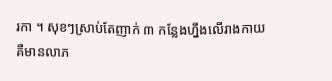រកា ។ សុខៗស្រាប់តែញាក់ ៣ កន្លែងហ្នឹងលើរាងកាយ គឺមានលាភ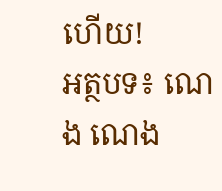ហើយ!
អត្ថបទ៖ ណេង ណេង